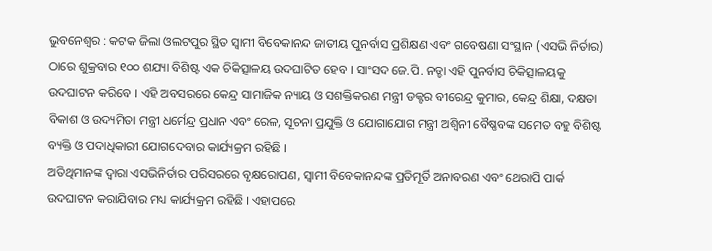ଭୁବନେଶ୍ୱର : କଟକ ଜିଲା ଓଲଟପୁର ସ୍ଥିତ ସ୍ୱାମୀ ବିବେକାନନ୍ଦ ଜାତୀୟ ପୁନର୍ବାସ ପ୍ରଶିକ୍ଷଣ ଏବଂ ଗବେଷଣା ସଂସ୍ଥାନ (ଏସଭି ନିର୍ତାର) ଠାରେ ଶୁକ୍ରବାର ୧୦୦ ଶଯ୍ୟା ବିଶିଷ୍ଟ ଏକ ଚିକିତ୍ସାଳୟ ଉଦଘାଟିତ ହେବ । ସାଂସଦ ଜେ.ପି. ନଡ୍ଡା ଏହି ପୁନର୍ବାସ ଚିକିତ୍ସାଳୟକୁ ଉଦଘାଟନ କରିବେ । ଏହି ଅବସରରେ କେନ୍ଦ୍ର ସାମାଜିକ ନ୍ୟାୟ ଓ ସଶକ୍ତିକରଣ ମନ୍ତ୍ରୀ ଡକ୍ଟର ବୀରେନ୍ଦ୍ର କୁମାର, କେନ୍ଦ୍ର ଶିକ୍ଷା, ଦକ୍ଷତା ବିକାଶ ଓ ଉଦ୍ୟମିତା ମନ୍ତ୍ରୀ ଧର୍ମେନ୍ଦ୍ର ପ୍ରଧାନ ଏବଂ ରେଳ, ସୂଚନା ପ୍ରଯୁକ୍ତି ଓ ଯୋଗାଯୋଗ ମନ୍ତ୍ରୀ ଅଶ୍ୱିନୀ ବୈଷ୍ଣବଙ୍କ ସମେତ ବହୁ ବିଶିଷ୍ଟ ବ୍ୟକ୍ତି ଓ ପଦାଧିକାରୀ ଯୋଗଦେବାର କାର୍ଯ୍ୟକ୍ରମ ରହିଛି ।
ଅତିଥିମାନଙ୍କ ଦ୍ୱାରା ଏସଭିନିର୍ତାର ପରିସରରେ ବୃକ୍ଷରୋପଣ, ସ୍ୱାମୀ ବିବେକାନନ୍ଦଙ୍କ ପ୍ରତିମୂର୍ତି ଅନାବରଣ ଏବଂ ଥେରାପି ପାର୍କ ଉଦଘାଟନ କରାଯିବାର ମଧ୍ୟ କାର୍ଯ୍ୟକ୍ରମ ରହିଛି । ଏହାପରେ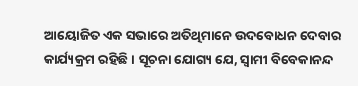ଆୟୋଜିତ ଏକ ସଭାରେ ଅତିଥିମାନେ ଉଦବୋଧନ ଦେବାର କାର୍ଯ୍ୟକ୍ରମ ରହିଛି । ସୂଚନା ଯୋଗ୍ୟ ଯେ, ସ୍ୱାମୀ ବିବେକାନନ୍ଦ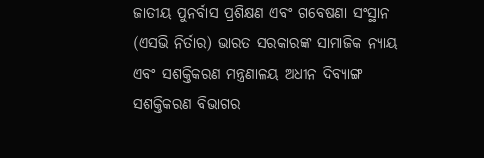ଜାତୀୟ ପୁନର୍ବାସ ପ୍ରଶିକ୍ଷଣ ଏବଂ ଗବେଷଣା ସଂସ୍ଥାନ (ଏସଭି ନିର୍ତାର) ଭାରତ ସରକାରଙ୍କ ସାମାଜିକ ନ୍ୟାୟ ଏବଂ ସଶକ୍ତିକରଣ ମନ୍ତ୍ରଣାଳୟ ଅଧୀନ ଦିବ୍ୟାଙ୍ଗ ସଶକ୍ତିକରଣ ବିଭାଗର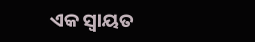ଏକ ସ୍ୱାୟତ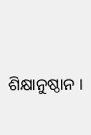ଶିକ୍ଷାନୁଷ୍ଠାନ ।